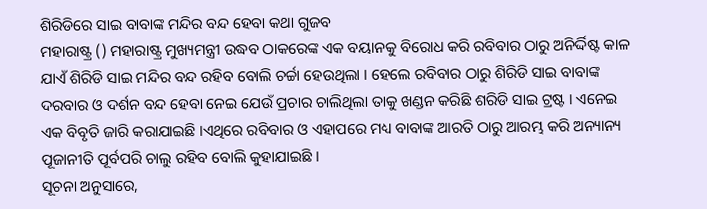ଶିରିଡିରେ ସାଇ ବାବାଙ୍କ ମନ୍ଦିର ବନ୍ଦ ହେବା କଥା ଗୁଜବ
ମହାରାଷ୍ଟ୍ର () ମହାରାଷ୍ଟ୍ର ମୁଖ୍ୟମନ୍ତ୍ରୀ ଉଦ୍ଧବ ଠାକରେଙ୍କ ଏକ ବୟାନକୁ ବିରୋଧ କରି ରବିବାର ଠାରୁ ଅନିର୍ଦ୍ଦିଷ୍ଟ କାଳ ଯାଏଁ ଶିରିଡି ସାଇ ମନ୍ଦିର ବନ୍ଦ ରହିବ ବୋଲି ଚର୍ଚ୍ଚା ହେଉଥିଲା । ହେଲେ ରବିବାର ଠାରୁ ଶିରିଡି ସାଇ ବାବାଙ୍କ ଦରବାର ଓ ଦର୍ଶନ ବନ୍ଦ ହେବା ନେଇ ଯେଉଁ ପ୍ରଚାର ଚାଲିଥିଲା ତାକୁ ଖଣ୍ଡନ କରିଛି ଶରିଡି ସାଇ ଟ୍ରଷ୍ଟ । ଏନେଇ ଏକ ବିବୃତି ଜାରି କରାଯାଇଛି ।ଏଥିରେ ରବିବାର ଓ ଏହାପରେ ମଧ୍ୟ ବାବାଙ୍କ ଆରତି ଠାରୁ ଆରମ୍ଭ କରି ଅନ୍ୟାନ୍ୟ ପୂଜାନୀତି ପୂର୍ବପରି ଚାଲୁ ରହିବ ବୋଲି କୁହାଯାଇଛି ।
ସୂଚନା ଅନୁସାରେ,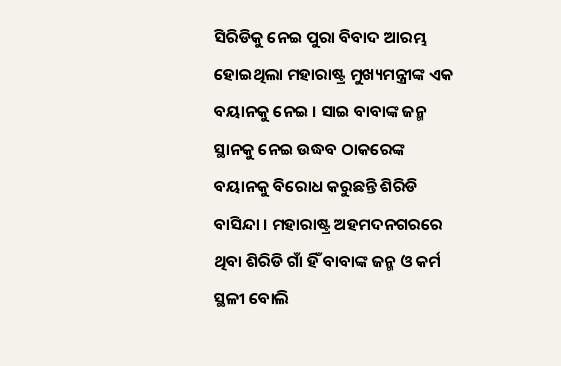ସିରିଡିକୁ ନେଇ ପୁରା ବିବାଦ ଆରମ୍ଭ ହୋଇଥିଲା ମହାରାଷ୍ଟ୍ର ମୁଖ୍ୟମନ୍ତ୍ରୀଙ୍କ ଏକ ବୟାନକୁ ନେଇ । ସାଇ ବାବାଙ୍କ ଜନ୍ମ ସ୍ଥାନକୁ ନେଇ ଉଦ୍ଧବ ଠାକରେଙ୍କ ବୟାନକୁ ବିରୋଧ କରୁଛନ୍ତି ଶିରିଡି ବାସିନ୍ଦା । ମହାରାଷ୍ଟ୍ର ଅହମଦନଗରରେ ଥିବା ଶିରିଡି ଗାଁ ହିଁ ବାବାଙ୍କ ଜନ୍ମ ଓ କର୍ମ ସ୍ଥଳୀ ବୋଲି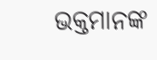ଭକ୍ତମାନଙ୍କ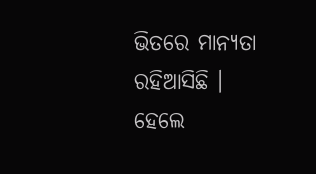ଭିତରେ ମାନ୍ୟତା ରହିଆସିଛି ।
ହେଲେ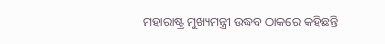ମହାରାଷ୍ଟ୍ର ମୁଖ୍ୟମନ୍ତ୍ରୀ ଉଦ୍ଧବ ଠାକରେ କହିଛନ୍ତି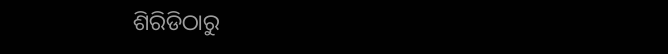ଶିରିଡିଠାରୁ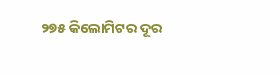୨୭୫ କିଲୋମିଟର ଦୂର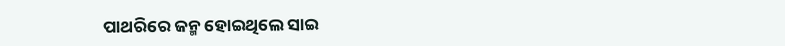ପାଥରିରେ ଜନ୍ମ ହୋଇଥିଲେ ସାଇ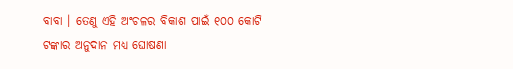ବାବା । ତେଣୁ ଏହି ଅଂଚଳର ବିକାଶ ପାଇଁ ୧୦୦ କୋଟି ଟଙ୍କାର ଅନୁଦାନ ମଧ୍ୟ ଘୋଷଣା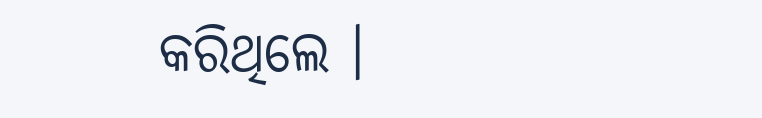କରିଥିଲେ ।